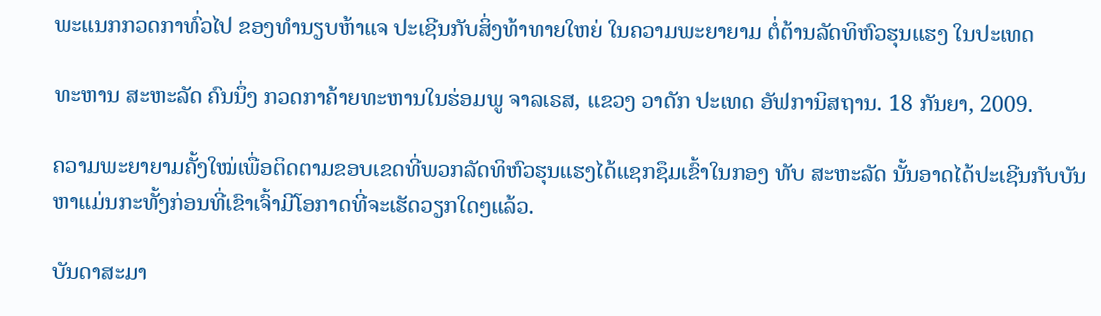ພະແນກກວດກາທົ່ວໄປ ຂອງທຳນຽບຫ້າແຈ ປະເຊີນກັບສິ່ງທ້າທາຍໃຫຍ່ ໃນຄວາມພະຍາຍາມ ຕໍ່ຕ້ານລັດທິຫົວຮຸນແຮງ ໃນປະເທດ

ທະຫານ ສະຫະລັດ ຄົນນຶ່ງ ກວດກາຄ້າຍທະຫານໃນຮ່ອມພູ ຈາລເຣສ, ແຂວງ ວາດັກ ປະເທດ ອັຟການິສຖານ. 18 ກັນຍາ, 2009.

ຄວາມພະຍາຍາມຄັ້ງໃໝ່ເພື່ອຕິດຕາມຂອບເຂດທີ່ພວກລັດທິຫົວຮຸນແຮງໄດ້ແຊກຊຶມເຂົ້າໃນກອງ ທັບ ສະຫະລັດ ນັ້ນອາດໄດ້ປະເຊີນກັບບັນຫາແມ່ນກະທັ້ງກ່ອນທີ່ເຂົາເຈົ້າມີໂອກາດທີ່ຈະເຮັດວຽກໃດໆແລ້ວ.

ບັນດາສະມາ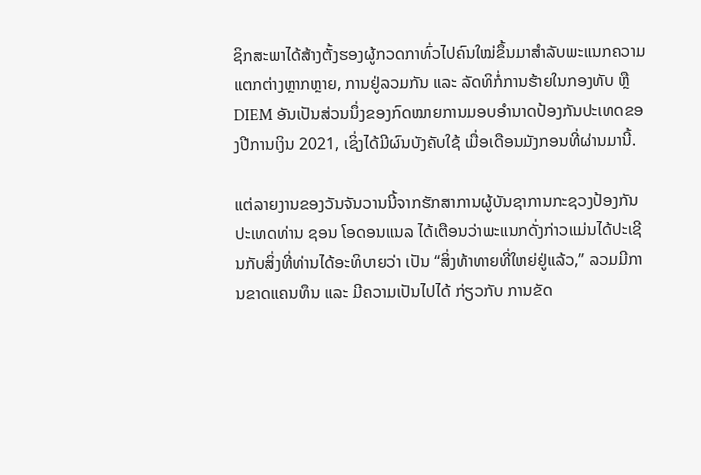ຊິກສະພາໄດ້ສ້າງຕັ້ງຮອງຜູ້ກວດກາທົ່ວໄປຄົນໃໝ່ຂຶ້ນມາສຳລັບພະແນກຄວາມແຕກຕ່າງຫຼາກຫຼາຍ, ການຢູ່ລວມກັນ ແລະ ລັດທິກໍ່ການຮ້າຍໃນກອງທັບ ຫຼື DIEM ອັນເປັນສ່ວນນຶ່ງຂອງກົດໝາຍການມອບອຳນາດປ້ອງກັນປະເທດຂອງປີການເງິນ 2021, ເຊິ່ງໄດ້ມີຜົນບັງຄັບໃຊ້ ເມື່ອເດືອນມັງກອນທີ່ຜ່ານມານີ້.

ແຕ່ລາຍງານຂອງວັນຈັນວານນີ້ຈາກຮັກສາການຜູ້ບັນຊາການກະຊວງປ້ອງກັນປະເທດທ່ານ ຊອນ ໂອດອນແນລ ໄດ້ເຕືອນວ່າພະແນກດັ່ງກ່າວແມ່ນໄດ້ປະເຊີນກັບສິ່ງທີ່ທ່ານໄດ້ອະທິບາຍວ່າ ເປັນ “ສິ່ງທ້າທາຍທີ່ໃຫຍ່ຢູ່ແລ້ວ,” ລວມມີການຂາດແຄນທຶນ ແລະ ມີຄວາມເປັນໄປໄດ້ ກ່ຽວກັບ ການຂັດ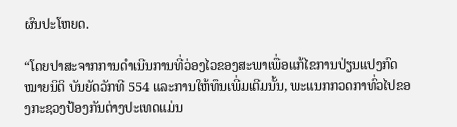ຜົນປະໂຫຍດ.

“ໂດຍປາສະຈາກການດຳເນີນການທີ່ວ່ອງໄວຂອງສະພາເພື່ອແກ້ໄຂການປ່ຽນແປງກົດໝາຍນິຕິ ບັນຍັດວັກທີ 554 ແລະການໃຫ້ທຶນເພີ່ມເຕີມນັ້ນ, ພະແນກກວດກາທົ່ວໄປຂອງກະຊວງປ້ອງກັນຕ່າງປະເທດແມ່ນ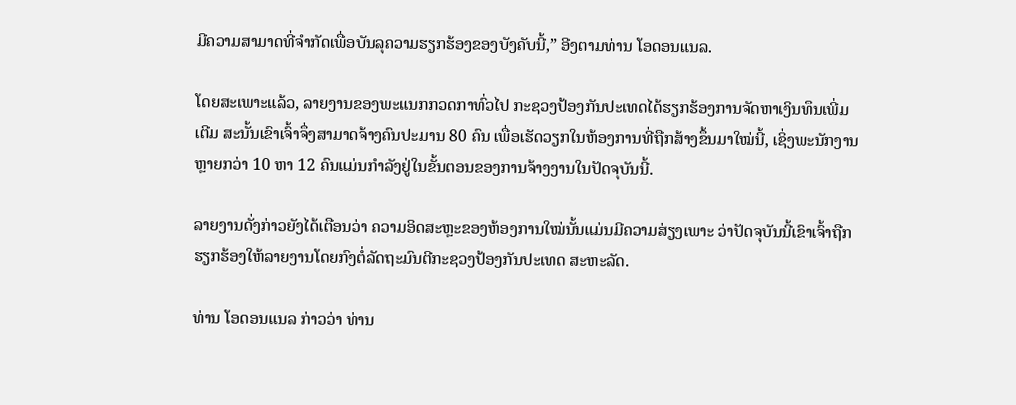ມີຄວາມສາມາດທີ່ຈຳກັດເພື່ອບັນລຸຄວາມຮຽກຮ້ອງຂອງບັງຄັບນີ້,” ອີງຕາມທ່ານ ໂອດອນແນລ.

ໂດຍສະເພາະແລ້ວ, ລາຍງານຂອງພະແນກກວດກາທົ່ວໄປ ກະຊວງປ້ອງກັນປະເທດໄດ້ຮຽກຮ້ອງການຈັດຫາເງິນທຶນເພີ່ມເຕີມ ສະນັ້ນເຂົາເຈົ້າຈຶ່ງສາມາດຈ້າງຄົນປະມານ 80 ຄົນ ເພື່ອເຮັດວຽກໃນຫ້ອງການທີ່ຖືກສ້າງຂຶ້ນມາໃໝ່ນີ້, ເຊິ່ງພະນັກງານຫຼາຍກວ່າ 10 ຫາ 12 ຄົນແມ່ນກຳລັງຢູ່ໃນຂັ້ນຕອນຂອງການຈ້າງງານໃນປັດຈຸບັນນີ້.

ລາຍງານດັ່ງກ່າວຍັງໄດ້ເຕືອນວ່າ ຄວາມອິດສະຫຼະຂອງຫ້ອງການໃໝ່ນັ້ນແມ່ນມີຄວາມສ່ຽງເພາະ ວ່າປັດຈຸບັນນີ້ເຂົາເຈົ້າຖືກຮຽກຮ້ອງໃຫ້ລາຍງານໂດຍກົງຕໍ່ລັດຖະມົນຕີກະຊວງປ້ອງກັນປະເທດ ສະຫະລັດ.

ທ່ານ ໂອດອນແນລ ກ່າວວ່າ ທ່ານ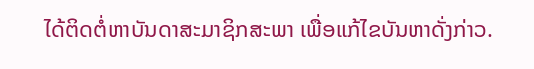ໄດ້ຕິດຕໍ່ຫາບັນດາສະມາຊິກສະພາ ເພື່ອແກ້ໄຂບັນຫາດັ່ງກ່າວ.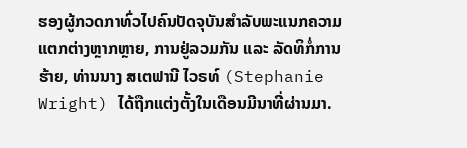ຮອງຜູ້ກວດກາທົ່ວໄປຄົນປັດຈຸບັນສຳລັບພະແນກຄວາມແຕກຕ່າງຫຼາກຫຼາຍ, ການຢູ່ລວມກັນ ແລະ ລັດທິກໍ່ການຮ້າຍ, ທ່ານນາງ ສເຕຟານີ ໄວຣທ໌ (Stephanie Wright) ໄດ້ຖືກແຕ່ງຕັ້ງໃນເດືອນມີນາທີ່ຜ່ານມາ.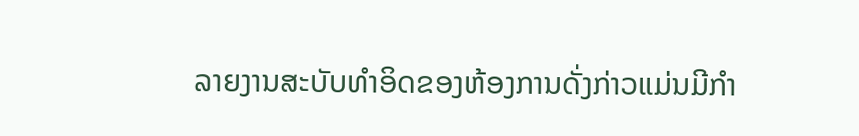ລາຍງານສະບັບທຳອິດຂອງຫ້ອງການດັ່ງກ່າວແມ່ນມີກຳ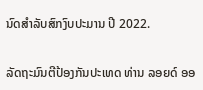ນົດສຳລັບສົກງົບປະມານ ປີ 2022.

ລັດຖະມົນຕີປ້ອງກັນປະເທດ ທ່ານ ລອຍດ໌ ອອ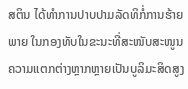ສຕິນ ໄດ້ທຳການປາບປາມລັດທິກໍ່ການຮ້າຍພາຍ ໃນກອງທັບໃນຂະນະທີ່ສະໜັບສະໜູນຄວາມແຕກຕ່າງຫຼາກຫຼາຍເປັນບູລິມະສິດສູງ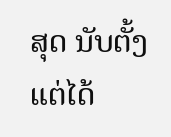ສຸດ ນັບຕັ້ງ ແຕ່ໄດ້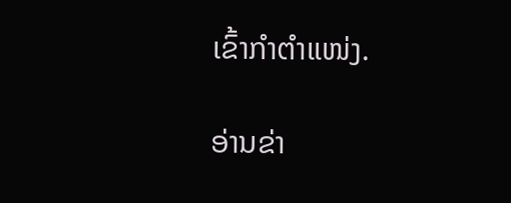ເຂົ້າກຳຕຳແໜ່ງ.

ອ່ານຂ່າ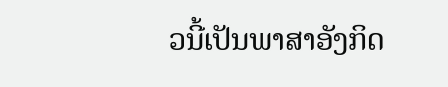ວນີ້ເປັນພາສາອັງກິດ